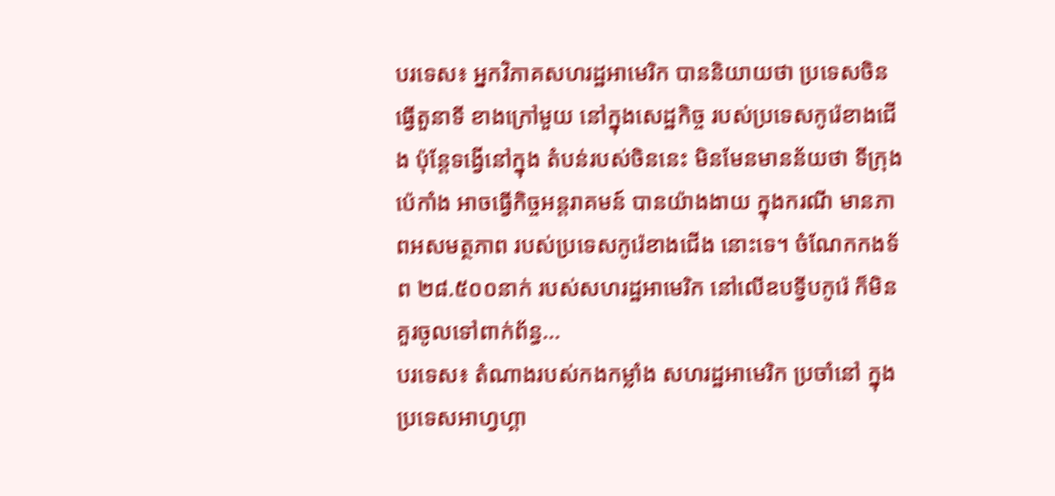បរទេស៖ អ្នកវិភាគសហរដ្ឋអាមេរិក បាននិយាយថា ប្រទេសចិនធ្វើតួនាទី ខាងក្រៅមួយ នៅក្នុងសេដ្ឋកិច្ច របស់ប្រទេសកូរ៉េខាងជើង ប៉ុន្តែទង្វើនៅក្នុង តំបន់របស់ចិននេះ មិនមែនមានន័យថា ទីក្រុងប៉េកាំង អាចធ្វើកិច្ចអន្តរាគមន៍ បានយ៉ាងងាយ ក្នុងករណី មានភាពអសមត្ថភាព របស់ប្រទេសកូរ៉េខាងជើង នោះទេ។ ចំណែកកងទ័ព ២៨.៥០០នាក់ របស់សហរដ្ឋអាមេរិក នៅលើឧបទ្វីបកូរ៉េ ក៏មិនគួរចូលទៅពាក់ព័ន្ធ...
បរទេស៖ តំណាងរបស់កងកម្លាំង សហរដ្ឋអាមេរិក ប្រចាំនៅ ក្នុងប្រទេសអាហ្វហ្គា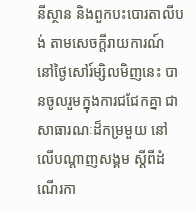នីស្ថាន និងពួកបះបោរតាលីបង់ តាមសេចក្តីរាយការណ៍ នៅថ្ងៃសៅរ៍ម្សិលមិញនេះ បានចូលរួមក្នុងការជជែកគ្នា ជាសាធារណៈដ៏កម្រមួយ នៅលើបណ្ដាញសង្គម ស្តីពីដំណើរកា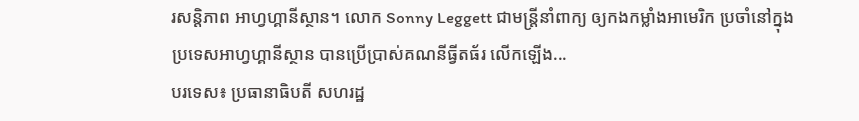រសន្តិភាព អាហ្វហ្គានីស្ថាន។ លោក Sonny Leggett ជាមន្ត្រីនាំពាក្យ ឲ្យកងកម្លាំងអាមេរិក ប្រចាំនៅក្នុង ប្រទេសអាហ្វហ្គានីស្ថាន បានប្រើប្រាស់គណនីធ្វីតធ័រ លើកឡើង...
បរទេស៖ ប្រធានាធិបតី សហរដ្ឋ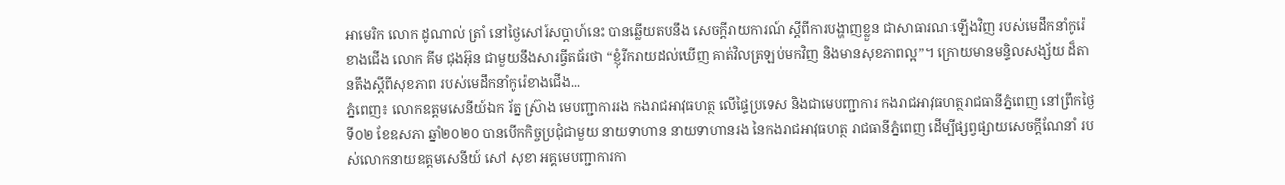អាមេរិក លោក ដូណាល់ ត្រាំ នៅថ្ងៃសៅរ៍សប្ដាហ៍នេះ បានឆ្លើយតបនឹង សេចក្តីរាយការណ៍ ស្តីពីការបង្ហាញខ្លួន ជាសាធារណៈឡើងវិញ របស់មេដឹកនាំកូរ៉េខាងជើង លោក គីម ជុងអ៊ុន ជាមួយនឹងសារធ្វីតធ័រថា “ខ្ញុំរីករាយដល់ឃើញ គាត់វិលត្រឡប់មកវិញ និងមានសុខភាពល្អ”។ ក្រោយមានមន្ទិលសង្ស័យ ដ៏តានតឹងស្តីពីសុខភាព របស់មេដឹកនាំកូរ៉េខាងជើង...
ភ្នំពេញ៖ លោកឧត្តមសេនីយ៍ឯក រ័ត្ន ស្រ៊ាង មេបញ្ជាការរង កងរាជអាវុធហត្ថ លើផ្ទៃប្រទេស និងជាមេបញ្ជាការ កងរាជអាវុធហត្ថរាជធានីភ្នំពេញ នៅព្រឹកថ្ងៃទី០២ ខែឧសភា ឆ្នាំ២០២០ បានបើកកិច្ចប្រជុំជាមួយ នាយទាហាន នាយទាហានរង នៃកងរាជអាវុធហត្ថ រាជធានីភ្នំពេញ ដើម្បីផ្សព្វផ្សាយសេចក្តីណែនាំ របស់លោកនាយឧត្តមសេនីយ៍ សៅ សុខា អគ្គមេបញ្ជាការកា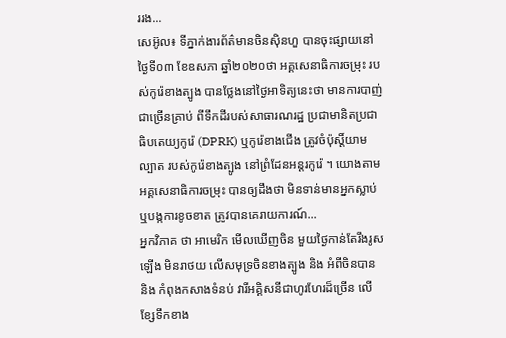ររង...
សេអ៊ូល៖ ទីភ្នាក់ងារព័ត៌មានចិនស៊ិនហួ បានចុះផ្សាយនៅថ្ងៃទី០៣ ខែឧសភា ឆ្នាំ២០២០ថា អគ្គសេនាធិការចម្រុះ របស់កូរ៉េខាងត្បូង បានថ្លែងនៅថ្ងៃអាទិត្យនេះថា មានការបាញ់ជាច្រើនគ្រាប់ ពីទឹកដីរបស់សាធារណរដ្ឋ ប្រជាមានិតប្រជាធិបតេយ្យកូរ៉េ (DPRK) ឬកូរ៉េខាងជើង ត្រូវចំប៉ុស្តិ៍យាមល្បាត របស់កូរ៉េខាងត្បូង នៅព្រំដែនអន្តរកូរ៉េ ។ យោងតាមអគ្គសេនាធិការចម្រុះ បានឲ្យដឹងថា មិនទាន់មានអ្នកស្លាប់ ឬបង្កការខូចខាត ត្រូវបានគេរាយការណ៍...
អ្នកវិភាគ ថា អាមេរិក មើលឃើញចិន មួយថ្ងៃកាន់តែរឹងរូសឡើង មិនរាថយ លើសមុទ្រចិនខាងត្បូង និង អំពីចិនបាន និង កំពុងកសាងទំនប់ វារីអគ្គិសនីជាហូរហែរដ៏ច្រើន លើខ្សែទឹកខាង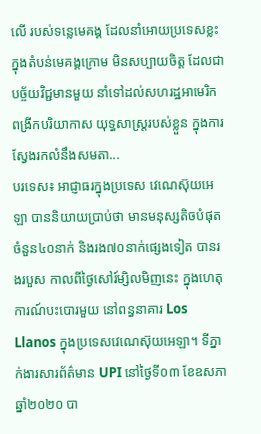លើ របស់ទន្លេមេគង្គ ដែលនាំអោយប្រទេសខ្លះ ក្នុងតំបន់មេគង្គក្រោម មិនសប្បាយចិត្ត ដែលជាបច្ច័យវិជ្ជមានមួយ នាំទៅដល់សហរដ្ឋអាមេរិក ពង្រីកបរិយាកាស យុទ្ធសាស្រ្តរបស់ខ្លួន ក្នុងការស្វែងរកលំនឹងសមតា...
បរទេស៖ អាជ្ញាធរក្នុងប្រទេស វេណេស៊ុយអេឡា បាននិយាយប្រាប់ថា មានមនុស្សតិចបំផុត ចំនួន៤០នាក់ និងរង៧០នាក់ផ្សេងទៀត បានរងរបួស កាលពីថ្ងៃសៅរ៍ម្សិលមិញនេះ ក្នុងហេតុការណ៍បះបោរមួយ នៅពន្ធនាគារ Los Llanos ក្នុងប្រទេសវេណេស៊ុយអេឡា។ ទីភ្នាក់ងារសារព័ត៌មាន UPI នៅថ្ងៃទី០៣ ខែឧសភា ឆ្នាំ២០២០ បា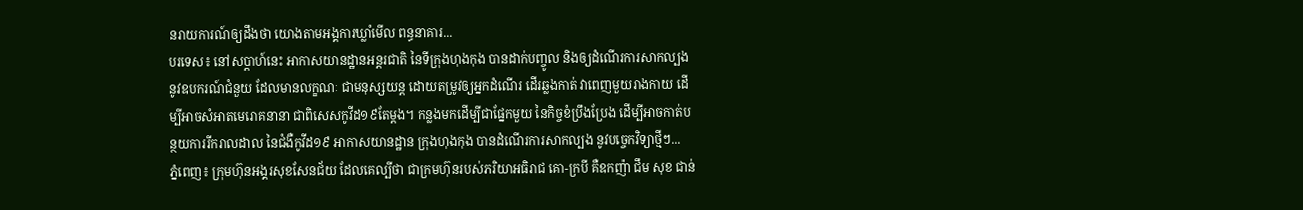នរាយការណ៍ឲ្យដឹងថា យោងតាមអង្គការឃ្លាំមើល ពន្ធនាគារ...
បរទេស៖ នៅសប្តាហ៍នេះ អាកាសយានដ្ឋានអន្តរជាតិ នៃទីក្រុងហុងកុង បានដាក់បញ្ចូល និងឲ្យដំណើរការសាកល្បង នូវឧបករណ៍ជំនួយ ដែលមានលក្ខណៈ ជាមនុស្សយន្ត ដោយតម្រូវឲ្យអ្នកដំណើរ ដើរឆ្លងកាត់ វាពេញមួយរាងកាយ ដើម្បីអាចសំអាតមេរោគនានា ជាពិសេសកូវីដ១៩តែម្តង។ កន្លងមកដើម្បីជាផ្នែកមួយ នៃកិច្ចខំប្រឹងប្រែង ដើម្បីអាចកាត់បន្ថយការរីករាលដាល នៃជំងឺកូវីដ១៩ អាកាសយានដ្ឋាន ក្រុងហុងកុង បានដំណើរការសាកល្បង នូវបច្ចេកវិទ្យាថ្មីៗ...
ភ្នំពេញ៖ ក្រុមហ៊ុនអង្គរសុខសែនជ័យ ដែលគេល្បីថា ជាក្រមហ៊ុនរបស់ភរិយាអធិរាជ គោ-ក្របី គឺឧកញ៉ា ជឹម សុខ ជាន់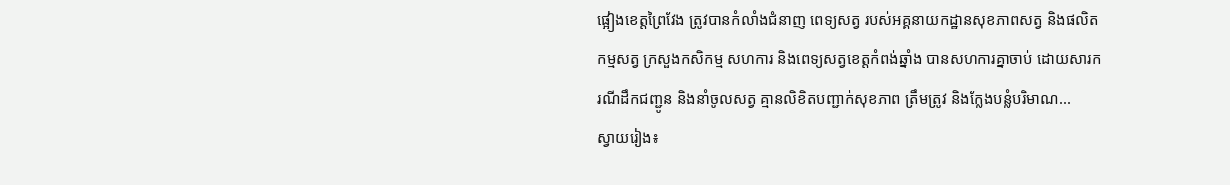ផ្អៀងខេត្តព្រៃវែង ត្រូវបានកំលាំងជំនាញ ពេទ្យសត្វ របស់អគ្គនាយកដ្ឋានសុខភាពសត្វ និងផលិតកម្មសត្វ ក្រសួងកសិកម្ម សហការ និងពេទ្យសត្វខេត្តកំពង់ឆ្នាំង បានសហការគ្នាចាប់ ដោយសារករណីដឹកជញ្ជូន និងនាំចូលសត្វ គ្មានលិខិតបញ្ជាក់សុខភាព ត្រឹមត្រូវ និងក្លែងបន្លំបរិមាណ...
ស្វាយរៀង៖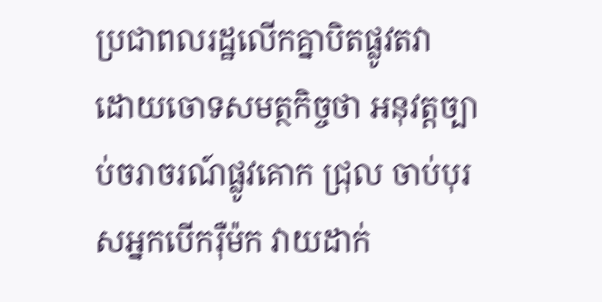ប្រជាពលរដ្ឋលើកគ្នាបិតផ្លូវតវា ដោយចោទសមត្ថកិច្ចថា អនុវត្តច្បាប់ចរាចរណ៍ផ្លូវគោក ជ្រុល ចាប់បុរសអ្នកបើករ៉ឺម៉ក វាយដាក់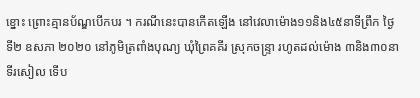ខ្នោះ ព្រោះគ្មានប័ណ្ឌបើកបរ ។ ករណីនេះបានកើតឡើង នៅវេលាម៉ោង១១និង៤៥នាទីព្រឹក ថ្ងៃទី២ ឧសភា ២០២០ នៅភូមិត្រពាំងបុណ្យ ឃុំព្រៃគគីរ ស្រុកចន្រ្ទា រហូតដល់ម៉ោង ៣និង៣០នាទីរសៀល ទើប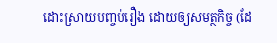ដោះស្រាយបញ្ចប់រឿង ដោយឲ្យសមត្ថកិច្ច (ដែ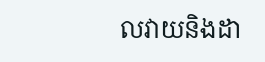លវាយនិងដា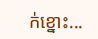ក់ខ្នោះ...